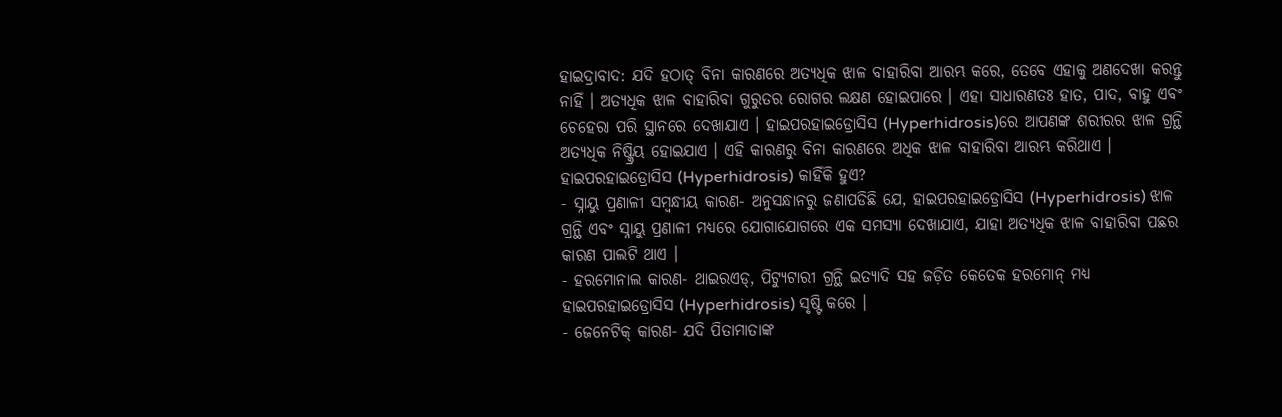ହାଇଦ୍ରାବାଦ: ଯଦି ହଠାତ୍ ବିନା କାରଣରେ ଅତ୍ୟଧିକ ଝାଳ ବାହାରିବା ଆରମ୍ଭ କରେ, ତେବେ ଏହାକୁ ଅଣଦେଖା କରନ୍ତୁ ନାହିଁ । ଅତ୍ୟଧିକ ଝାଳ ବାହାରିବା ଗୁରୁତର ରୋଗର ଲକ୍ଷଣ ହୋଇପାରେ । ଏହା ସାଧାରଣତଃ ହାତ, ପାଦ, ବାହୁ ଏବଂ ଚେହେରା ପରି ସ୍ଥାନରେ ଦେଖାଯାଏ । ହାଇପରହାଇଡ୍ରୋସିସ (Hyperhidrosis)ରେ ଆପଣଙ୍କ ଶରୀରର ଝାଳ ଗ୍ରନ୍ଥି ଅତ୍ୟଧିକ ନିଷ୍କ୍ରିୟ ହୋଇଯାଏ । ଏହି କାରଣରୁ ବିନା କାରଣରେ ଅଧିକ ଝାଳ ବାହାରିବା ଆରମ୍ଭ କରିଥାଏ ।
ହାଇପରହାଇଡ୍ରୋସିସ (Hyperhidrosis) କାହିଁକି ହୁଏ?
- ସ୍ନାୟୁ ପ୍ରଣାଳୀ ସମ୍ବନ୍ଧୀୟ କାରଣ- ଅନୁସନ୍ଧାନରୁ ଜଣାପଡିଛି ଯେ, ହାଇପରହାଇଡ୍ରୋସିସ (Hyperhidrosis) ଝାଳ ଗ୍ରନ୍ଥି ଏବଂ ସ୍ନାୟୁ ପ୍ରଣାଳୀ ମଧ୍ୟରେ ଯୋଗାଯୋଗରେ ଏକ ସମସ୍ୟା ଦେଖାଯାଏ, ଯାହା ଅତ୍ୟଧିକ ଝାଳ ବାହାରିବା ପଛର କାରଣ ପାଲଟି ଥାଏ ।
- ହରମୋନାଲ କାରଣ- ଥାଇରଏଡ୍, ପିଟ୍ୟୁଟାରୀ ଗ୍ରନ୍ଥି ଇତ୍ୟାଦି ସହ ଜଡ଼ିତ କେତେକ ହରମୋନ୍ ମଧ୍ୟ ହାଇପରହାଇଡ୍ରୋସିସ (Hyperhidrosis) ସୃଷ୍ଟି କରେ ।
- ଜେନେଟିକ୍ କାରଣ- ଯଦି ପିତାମାତାଙ୍କ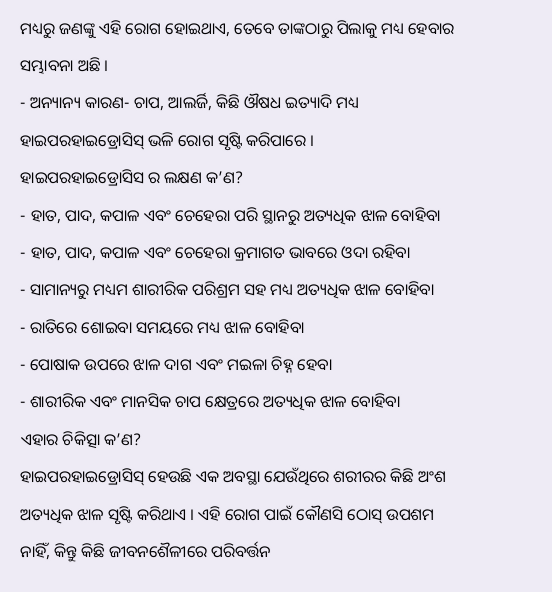ମଧ୍ୟରୁ ଜଣଙ୍କୁ ଏହି ରୋଗ ହୋଇଥାଏ, ତେବେ ତାଙ୍କଠାରୁ ପିଲାକୁ ମଧ୍ୟ ହେବାର ସମ୍ଭାବନା ଅଛି ।
- ଅନ୍ୟାନ୍ୟ କାରଣ- ଚାପ, ଆଲର୍ଜି, କିଛି ଔଷଧ ଇତ୍ୟାଦି ମଧ୍ୟ ହାଇପରହାଇଡ୍ରୋସିସ୍ ଭଳି ରୋଗ ସୃଷ୍ଟି କରିପାରେ ।
ହାଇପରହାଇଡ୍ରୋସିସ ର ଲକ୍ଷଣ କ’ଣ?
- ହାତ, ପାଦ, କପାଳ ଏବଂ ଚେହେରା ପରି ସ୍ଥାନରୁ ଅତ୍ୟଧିକ ଝାଳ ବୋହିବା
- ହାତ, ପାଦ, କପାଳ ଏବଂ ଚେହେରା କ୍ରମାଗତ ଭାବରେ ଓଦା ରହିବା
- ସାମାନ୍ୟରୁ ମଧ୍ୟମ ଶାରୀରିକ ପରିଶ୍ରମ ସହ ମଧ୍ୟ ଅତ୍ୟଧିକ ଝାଳ ବୋହିବା
- ରାତିରେ ଶୋଇବା ସମୟରେ ମଧ୍ୟ ଝାଳ ବୋହିବା
- ପୋଷାକ ଉପରେ ଝାଳ ଦାଗ ଏବଂ ମଇଳା ଚିହ୍ନ ହେବା
- ଶାରୀରିକ ଏବଂ ମାନସିକ ଚାପ କ୍ଷେତ୍ରରେ ଅତ୍ୟଧିକ ଝାଳ ବୋହିବା
ଏହାର ଚିକିତ୍ସା କ’ଣ?
ହାଇପରହାଇଡ୍ରୋସିସ୍ ହେଉଛି ଏକ ଅବସ୍ଥା ଯେଉଁଥିରେ ଶରୀରର କିଛି ଅଂଶ ଅତ୍ୟଧିକ ଝାଳ ସୃଷ୍ଟି କରିଥାଏ । ଏହି ରୋଗ ପାଇଁ କୌଣସି ଠୋସ୍ ଉପଶମ ନାହିଁ, କିନ୍ତୁ କିଛି ଜୀବନଶୈଳୀରେ ପରିବର୍ତ୍ତନ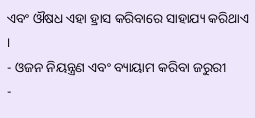ଏବଂ ଔଷଧ ଏହା ହ୍ରାସ କରିବାରେ ସାହାଯ୍ୟ କରିଥାଏ ।
- ଓଜନ ନିୟନ୍ତ୍ରଣ ଏବଂ ବ୍ୟାୟାମ କରିବା ଜରୁରୀ
-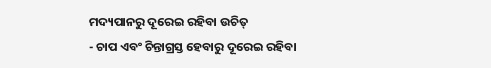ମଦ୍ୟପାନରୁ ଦୂରେଇ ରହିବା ଉଚିତ୍
- ଚାପ ଏବଂ ଚିନ୍ତାଗ୍ରସ୍ତ ହେବାରୁ ଦୂରେଇ ରହିବା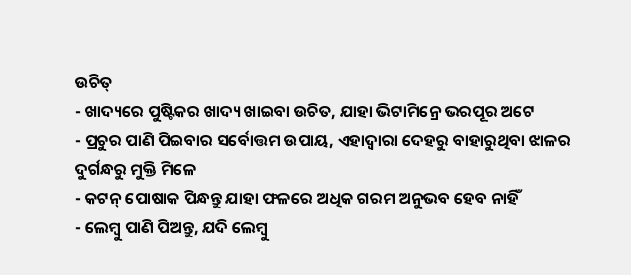ଉଚିତ୍
- ଖାଦ୍ୟରେ ପୁଷ୍ଟିକର ଖାଦ୍ୟ ଖାଇବା ଉଚିତ, ଯାହା ଭିଟାମିନ୍ରେ ଭରପୂର ଅଟେ
- ପ୍ରଚୁର ପାଣି ପିଇବାର ସର୍ବୋତ୍ତମ ଉପାୟ, ଏହାଦ୍ବାରା ଦେହରୁ ବାହାରୁଥିବା ଝାଳର ଦୁର୍ଗନ୍ଧରୁ ମୁକ୍ତି ମିଳେ
- କଟନ୍ ପୋଷାକ ପିନ୍ଧନ୍ତୁ ଯାହା ଫଳରେ ଅଧିକ ଗରମ ଅନୁଭବ ହେବ ନାହିଁ
- ଲେମ୍ବୁ ପାଣି ପିଅନ୍ତୁ, ଯଦି ଲେମ୍ବୁ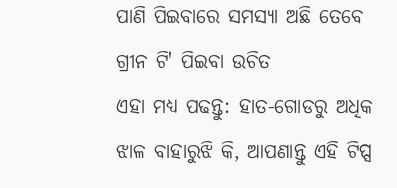ପାଣି ପିଇବାରେ ସମସ୍ୟା ଅଛି ତେବେ ଗ୍ରୀନ ଟି' ପିଇବା ଉଚିତ
ଏହା ମଧ୍ୟ ପଢନ୍ତୁ: ହାତ-ଗୋଡରୁ ଅଧିକ ଝାଳ ବାହାରୁଝି କି, ଆପଣାନ୍ତୁ ଏହି ଟିପ୍ସ